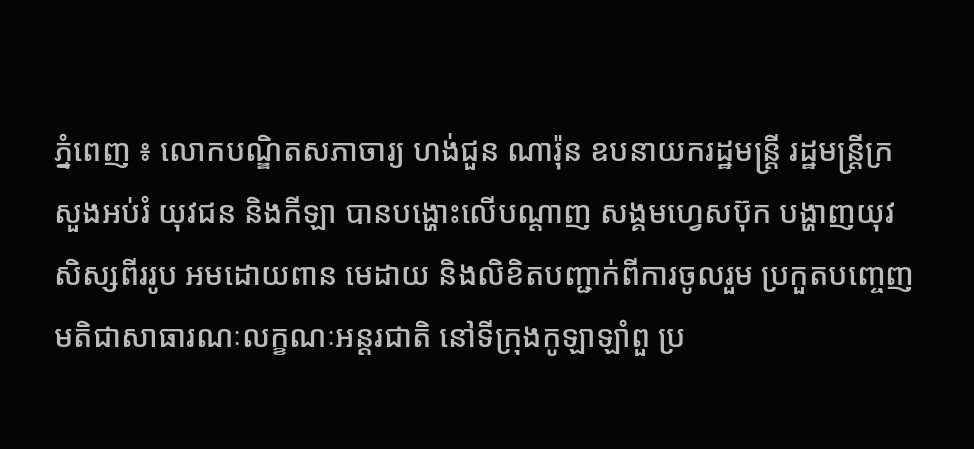ភ្នំពេញ ៖ លោកបណ្ឌិតសភាចារ្យ ហង់ជួន ណារ៉ុន ឧបនាយករដ្ឋមន្ត្រី រដ្ឋមន្ត្រីក្រសួងអប់រំ យុវជន និងកីឡា បានបង្ហោះលើបណ្តាញ សង្គមហ្វេសប៊ុក បង្ហាញយុវសិស្សពីររូប អមដោយពាន មេដាយ និងលិខិតបញ្ជាក់ពីការចូលរួម ប្រកួតបញ្ចេញមតិជាសាធារណៈលក្ខណៈអន្តរជាតិ នៅទីក្រុងកូឡាឡាំពួ ប្រ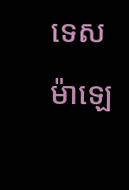ទេសម៉ាឡេ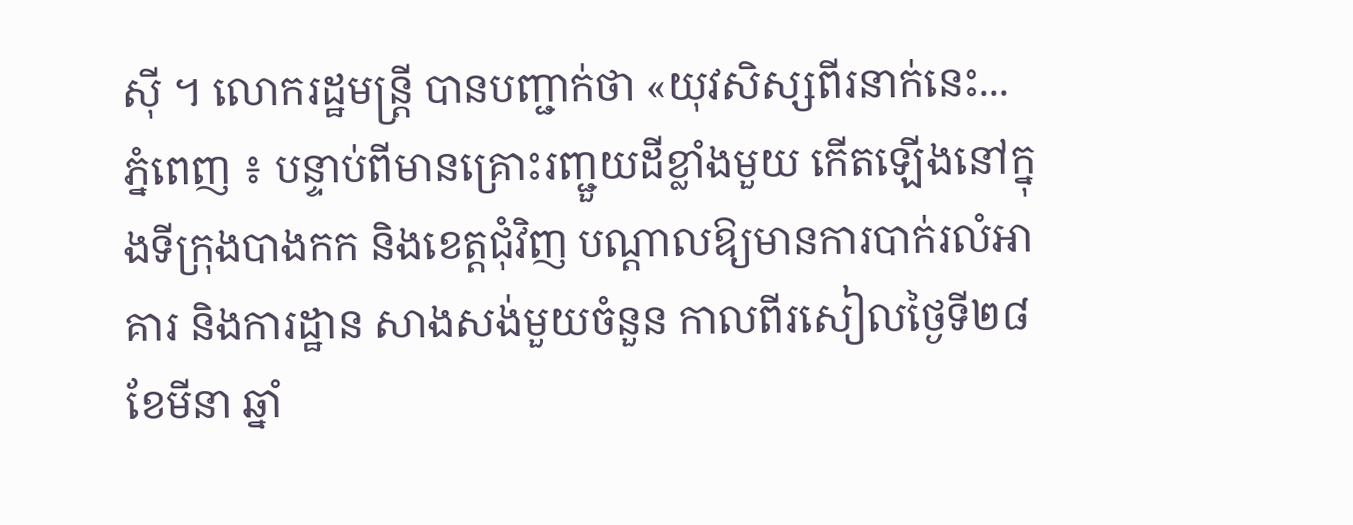ស៊ី ។ លោករដ្ឋមន្ត្រី បានបញ្ជាក់ថា «យុវសិស្សពីរនាក់នេះ...
ភ្នំពេញ ៖ បន្ទាប់ពីមានគ្រោះរញ្ជួយដីខ្លាំងមួយ កើតឡើងនៅក្នុងទីក្រុងបាងកក និងខេត្តជុំវិញ បណ្តាលឱ្យមានការបាក់រលំអាគារ និងការដ្ឋាន សាងសង់មួយចំនួន កាលពីរសៀលថ្ងៃទី២៨ ខែមីនា ឆ្នាំ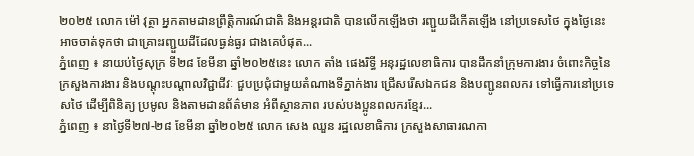២០២៥ លោក ម៉ៅ វុត្ថា អ្នកតាមដានព្រឹត្តិការណ៍ជាតិ និងអន្តរជាតិ បានលើកឡើងថា រញ្ជួយដីកើតឡើង នៅប្រទេសថៃ ក្នុងថ្ងៃនេះអាចចាត់ទុកថា ជាគ្រោះរញ្ជួយដីដែលធ្ងន់ធ្ងរ ជាងគេបំផុត...
ភ្នំពេញ ៖ នាយប់ថ្ងៃសុក្រ ទី២៨ ខែមីនា ឆ្នាំ២០២៥នេះ លោក តាំង ផេងរិទ្ធី អនុរដ្ឋលេខាធិការ បានដឹកនាំក្រុមការងារ ចំពោះកិច្ចនៃក្រសួងការងារ និងបណ្តុះបណ្តាលវិជ្ជាជីវៈ ជួបប្រជុំជាមួយតំណាងទីភ្នាក់ងារ ជ្រើសរើសឯកជន និងបញ្ជូនពលករ ទៅធ្វើការនៅប្រទេសថៃ ដើម្បីពិនិត្យ ប្រមូល និងតាមដានព័ត៌មាន អំពីស្ថានភាព របស់បងប្អូនពលករខ្មែរ...
ភ្នំពេញ ៖ នាថ្ងៃទី២៧-២៨ ខែមីនា ឆ្នាំ២០២៥ លោក សេង ឈួន រដ្ឋលេខាធិការ ក្រសួងសាធារណកា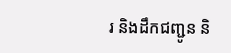រ និងដឹកជញ្ជូន និ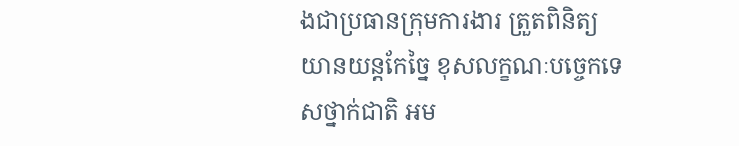ងជាប្រធានក្រុមការងារ ត្រួតពិនិត្យយានយន្តកែច្នៃ ខុសលក្ខណៈបច្ចេកទេសថ្នាក់ជាតិ អម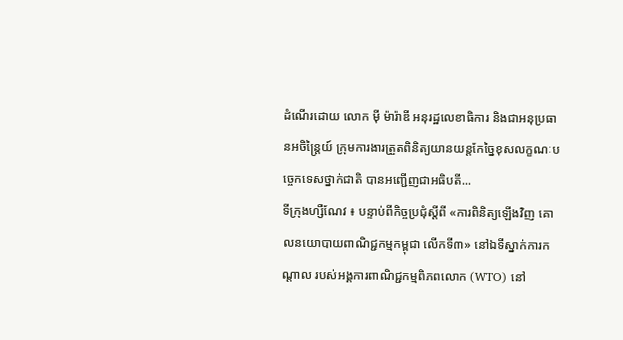ដំណើរដោយ លោក ម៉ី ម៉ារ៉ាឌី អនុរដ្ឋលេខាធិការ និងជាអនុប្រធានអចិន្ត្រៃយ៍ ក្រុមការងារត្រួតពិនិត្យយានយន្តកែច្នៃខុសលក្ខណៈបច្ចេកទេសថ្នាក់ជាតិ បានអញ្ជើញជាអធិបតី...
ទីក្រុងហ្សឺណែវ ៖ បន្ទាប់ពីកិច្ចប្រជុំស្តីពី «ការពិនិត្យឡើងវិញ គោលនយោបាយពាណិជ្ជកម្មកម្ពុជា លើកទី៣» នៅឯទីស្នាក់ការកណ្តាល របស់អង្គការពាណិជ្ជកម្មពិភពលោក (WTO) នៅ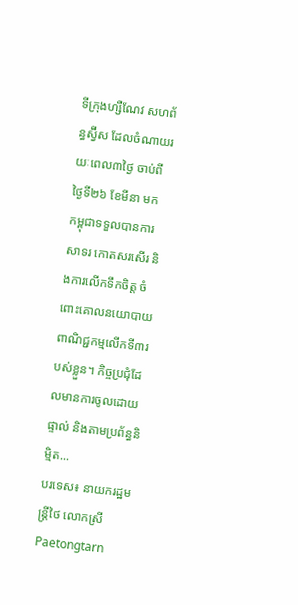ទីក្រុងហ្សឺណែវ សហព័ន្ធស្វ៊ីស ដែលចំណាយរយៈពេល៣ថ្ងៃ ចាប់ពីថ្ងៃទី២៦ ខែមីនា មក កម្ពុជាទទួលបានការសាទរ កោតសរសើរ និងការលើកទឹកចិត្ត ចំពោះគោលនយោបាយ ពាណិជ្ជកម្មលើកទី៣របស់ខ្លួន។ កិច្ចប្រជុំដែលមានការចូលដោយផ្ទាល់ និងតាមប្រព័ន្ធនិម្មិត...
បរទេស៖ នាយករដ្ឋមន្ត្រីថៃ លោកស្រី Paetongtarn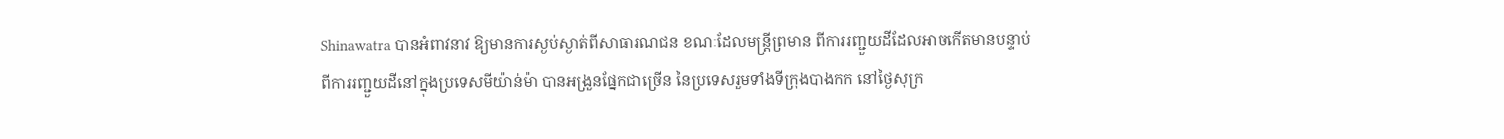Shinawatra បានអំពាវនាវ ឱ្យមានការស្ងប់ស្ងាត់ពីសាធារណជន ខណៈដែលមន្ត្រីព្រមាន ពីការរញ្ជួយដីដែលអាចកើតមានបន្ទាប់ ពីការរញ្ជួយដីនៅក្នុងប្រទេសមីយ៉ាន់ម៉ា បានអង្រួនផ្នែកជាច្រើន នៃប្រទេសរួមទាំងទីក្រុងបាងកក នៅថ្ងៃសុក្រ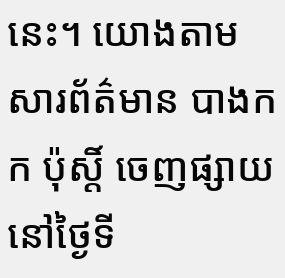នេះ។ យោងតាមសារព័ត៌មាន បាងកក ប៉ុស្តិ៍ ចេញផ្សាយនៅថ្ងៃទី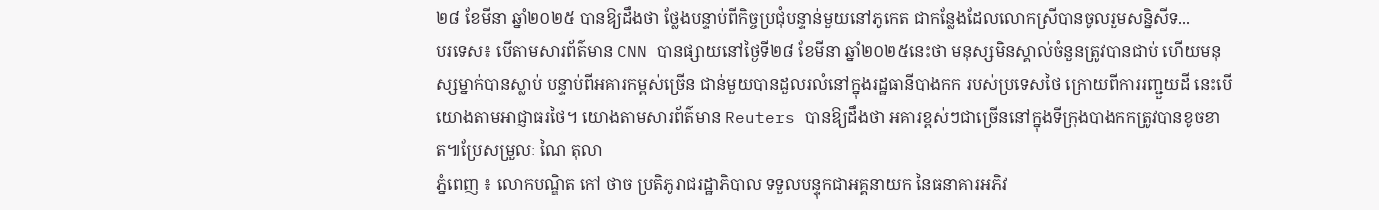២៨ ខែមីនា ឆ្នាំ២០២៥ បានឱ្យដឹងថា ថ្លែងបន្ទាប់ពីកិច្ចប្រជុំបន្ទាន់មួយនៅភូកេត ជាកន្លែងដែលលោកស្រីបានចូលរួមសន្និសីទ...
បរទេស៖ បើតាមសារព័ត៌មាន CNN បានផ្សាយនៅថ្ងៃទី២៨ ខែមីនា ឆ្នាំ២០២៥នេះថា មនុស្សមិនស្គាល់ចំនួនត្រូវបានជាប់ ហើយមនុស្សម្នាក់បានស្លាប់ បន្ទាប់ពីអគារកម្ពស់ច្រើន ជាន់មួយបានដួលរលំនៅក្នុងរដ្ឋធានីបាងកក របស់ប្រទេសថៃ ក្រោយពីការរញ្ជួយដី នេះបើយោងតាមអាជ្ញាធរថៃ។ យោងតាមសារព័ត៌មាន Reuters បានឱ្យដឹងថា អគារខ្ពស់ៗជាច្រើននៅក្នុងទីក្រុងបាងកកត្រូវបានខូចខាត៕ប្រែសម្រួលៈ ណៃ តុលា
ភ្នំពេញ ៖ លោកបណ្ឌិត កៅ ថាច ប្រតិភូរាជរដ្ឋាភិបាល ទទួលបន្ទុកជាអគ្គនាយក នៃធនាគារអភិវ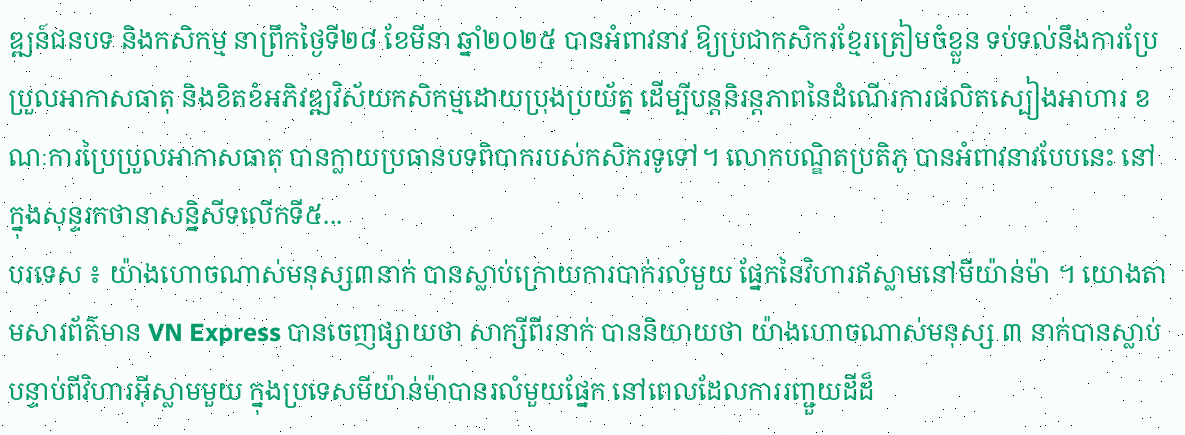ឌ្ឍន៍ជនបទ និងកសិកម្ម នាព្រឹកថ្ងៃទី២៨ ខែមីនា ឆ្នាំ២០២៥ បានអំពាវនាវ ឱ្យប្រជាកសិករខ្មែរត្រៀមចំខ្លួន ទប់ទល់នឹងការប្រែប្រួលអាកាសធាតុ និងខិតខំអភិវឌ្ឍវិស័យកសិកម្មដោយប្រុងប្រយ័ត្ន ដើម្បីបន្តនិរន្តភាពនៃដំណើរការផលិតស្បៀងអាហារ ខណៈការប្រៃប្រួលអាកាសធាតុ បានក្លាយប្រធានបទពិបាករបស់កសិករទូទៅ។ លោកបណ្ឌិតប្រតិភូ បានអំពាវនាវបែបនេះ នៅក្នុងសុន្ទរកថានាសន្និសីទលើកទី៥...
បរទេស ៖ យ៉ាងហោចណាស់មនុស្ស៣នាក់ បានស្លាប់ក្រោយការបាក់រលំមួយ ផ្នែកនៃវិហារឥស្លាមនៅមីយ៉ាន់ម៉ា ។ យោងតាមសារព័ត៌មាន VN Express បានចេញផ្សាយថា សាក្សីពីរនាក់ បាននិយាយថា យ៉ាងហោចណាស់មនុស្ស ៣ នាក់បានស្លាប់ បន្ទាប់ពីវិហារអ៊ីស្លាមមួយ ក្នុងប្រទេសមីយ៉ាន់ម៉ាបានរលំមួយផ្នែក នៅពេលដែលការរញ្ជួយដីដ៏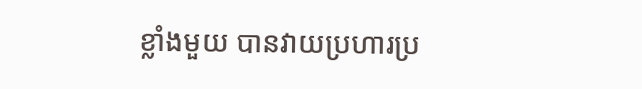ខ្លាំងមួយ បានវាយប្រហារប្រ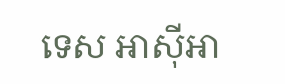ទេស អាស៊ីអា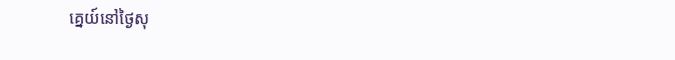គ្នេយ៍នៅថ្ងៃសុ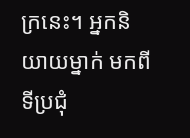ក្រនេះ។ អ្នកនិយាយម្នាក់ មកពីទីប្រជុំ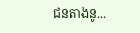ជនតាងនូ...